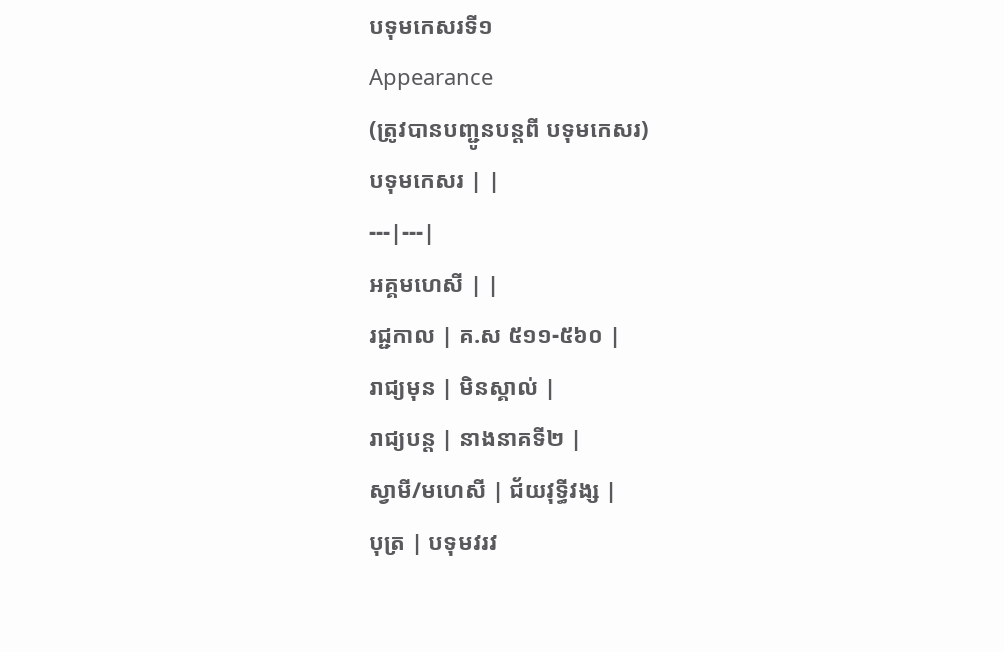បទុមកេសរទី១
Appearance
(ត្រូវបានបញ្ជូនបន្តពី បទុមកេសរ)
បទុមកេសរ | |
---|---|
អគ្គមហេសី | |
រជ្ជកាល | គ.ស ៥១១-៥៦០ |
រាជ្យមុន | មិនស្គាល់ |
រាជ្យបន្ត | នាងនាគទី២ |
ស្វាមី/មហេសី | ជ័យវុទ្ធីវង្ស |
បុត្រ | បទុមវរវ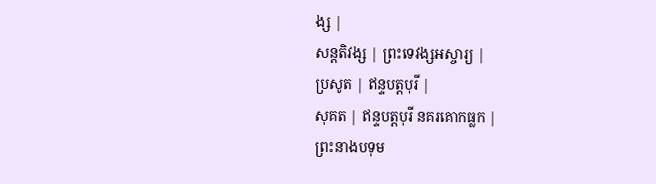ង្ស |
សន្តតិវង្ស | ព្រះទេវង្សអស្ចារ្យ |
ប្រសូត | ឥន្ទបត្តបុរី |
សុគត | ឥន្ទបត្តបុរី នគរគោកធ្លក |
ព្រះនាងបទុម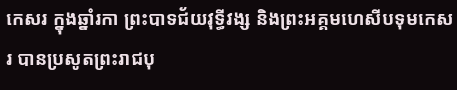កេសរ ក្នុងឆ្នាំរកា ព្រះបាទជ័យវុទ្ធីវង្ស និងព្រះអគ្គមហេសីបទុមកេសរ បានប្រសូតព្រះរាជបុ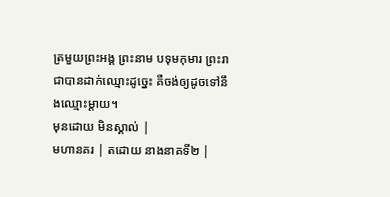ត្រមួយព្រះអង្គ ព្រះនាម បទុមកុមារ ព្រះរាជាបានដាក់ឈ្មោះដូច្នេះ គឺចង់ឲ្យដូចទៅនឹងឈ្មោះម្ដាយ។
មុនដោយ មិនស្គាល់ |
មហានគរ | តដោយ នាងនាគទី២ |